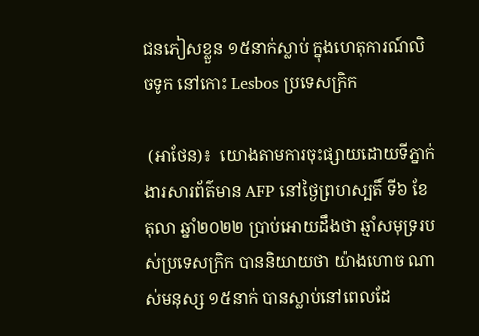ជនភៀសខ្លួន ១៥នាក់ស្លាប់ ក្នុងហេតុការណ៍លិចទូក នៅកោះ Lesbos ប្រទេសក្រិក

 (អាថែន)៖  យោងតាមការចុះផ្សាយដោយទីភ្នាក់ងារសារព័ត៌មាន AFP នៅថ្ងៃព្រហស្បតិ៍ ទី៦ ខែតុលា ឆ្នាំ២០២២ ប្រាប់អោយដឹងថា ឆ្មាំសមុទ្ររបស់ប្រទេសក្រិក បាននិយាយថា យ៉ាងហោច ណាស់មនុស្ស ១៥នាក់ បានស្លាប់នៅពេលដែ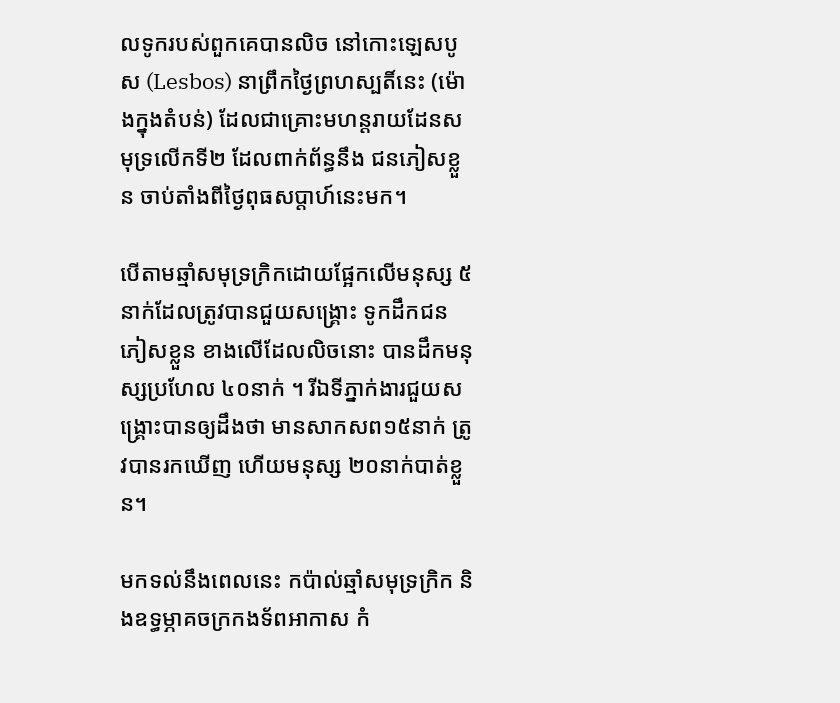លទូករបស់ពួកគេបានលិច នៅកោះឡេសបូស (Lesbos) នាព្រឹកថ្ងៃព្រហស្បតិ៍នេះ (ម៉ោងក្នុងតំបន់) ដែលជាគ្រោះមហន្តរាយដែនសមុទ្រលើកទី២ ដែលពាក់ព័ន្ធនឹង ជនភៀសខ្លួន ចាប់តាំងពីថ្ងៃពុធសប្តាហ៍នេះមក។

បើតាមឆ្មាំសមុទ្រក្រិកដោយផ្អែកលើមនុស្ស ៥នាក់ដែលត្រូវបានជួយសង្គ្រោះ ទូកដឹកជនភៀសខ្លួន ខាងលើដែលលិចនោះ បានដឹកមនុស្សប្រហែល ៤០នាក់ ។ រីឯទីភ្នាក់ងារជួយសង្រ្គោះបានឲ្យដឹងថា មានសាកសព១៥នាក់ ត្រូវបានរកឃើញ ហើយមនុស្ស ២០នាក់បាត់ខ្លួន។

មកទល់នឹងពេលនេះ កប៉ាល់ឆ្មាំសមុទ្រក្រិក និងឧទ្ធម្ភាគចក្រកងទ័ពអាកាស កំ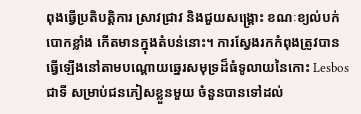ពុងធ្វើប្រតិបត្តិការ ស្រាវជ្រាវ និងជួយសង្គ្រោះ ខណៈខ្យល់បក់បោកខ្លាំង កើតមានក្នុងតំបន់នោះ។ ការស្វែងរកកំពុងត្រូវបានធ្វើឡើងនៅតាមបណ្តោយឆ្នេរសមុទ្រដ៏ធំទូលាយនៃកោះ Lesbos ជាទី សម្រាប់ជនភៀសខ្លួនមួយ ចំនួនបានទៅដល់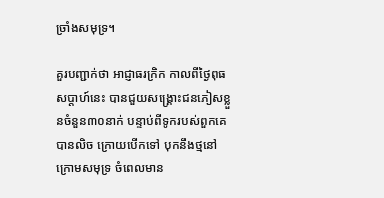ច្រាំងសមុទ្រ។

គួរបញ្ជាក់ថា អាជ្ញាធរក្រិក កាលពីថ្ងៃពុធសប្ដាហ៍នេះ បានជួយសង្គ្រោះជនភៀសខ្លួនចំនួន៣០នាក់ បន្ទាប់ពីទូករបស់ពួកគេបានលិច ក្រោយបើកទៅ បុកនឹងថ្មនៅក្រោមសមុទ្រ ចំពេលមាន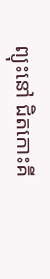ព្យុះនៅ ជិតកោះគី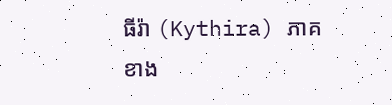ធីរ៉ា (Kythira) ភាគខាង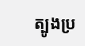ត្បូងប្រ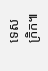ទេសក្រិក៕